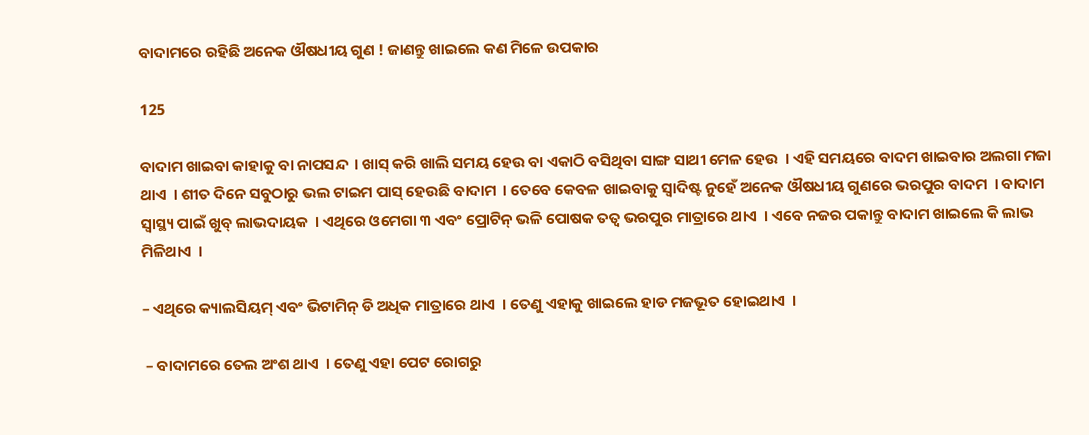ବାଦାମରେ ରହିଛି ଅନେକ ଔଷଧୀୟ ଗୁଣ ! ଜାଣନ୍ତୁ ଖାଇଲେ କଣ ମିଳେ ଉପକାର

125

ବାଦାମ ଖାଇବା କାହାକୁ ବା ନାପସନ୍ଦ  । ଖାସ୍ କରି ଖାଲି ସମୟ ହେଉ ବା ଏକାଠି ବସିଥିବା ସାଙ୍ଗ ସାଥୀ ମେଳ ହେଉ  । ଏହି ସମୟରେ ବାଦମ ଖାଇବାର ଅଲଗା ମଜା ଥାଏ  । ଶୀତ ଦିନେ ସବୁଠାରୁ ଭଲ ଟାଇମ ପାସ୍ ହେଉଛି ବାଦାମ  । ତେବେ କେବଳ ଖାଇବାକୁ ସ୍ୱାଦିଷ୍ଟ ନୁହେଁ ଅନେକ ଔଷଧୀୟ ଗୁଣରେ ଭରପୁର ବାଦମ  । ବାଦାମ ସ୍ୱାସ୍ଥ୍ୟ ପାଇଁ ଖୁବ୍ ଲାଭଦାୟକ  । ଏଥିରେ ଓମେଗା ୩ ଏବଂ ପ୍ରୋଟିନ୍ ଭଳି ପୋଷକ ତତ୍ୱ ଭରପୁର ମାତ୍ରାରେ ଥାଏ  । ଏବେ ନଜର ପକାନ୍ତୁ ବାଦାମ ଖାଇଲେ କି ଲାଭ ମିଳିଥାଏ  ।

– ଏଥିରେ କ୍ୟାଲସିୟମ୍ ଏବଂ ଭିଟାମିନ୍ ଡି ଅଧିକ ମାତ୍ରାରେ ଥାଏ  । ତେଣୁ ଏହାକୁ ଖାଇଲେ ହାଡ ମଜଭୂତ ହୋଇଥାଏ  ।

 – ବାଦାମରେ ତେଲ ଅଂଶ ଥାଏ  । ତେଣୁ ଏହା ପେଟ ରୋଗରୁ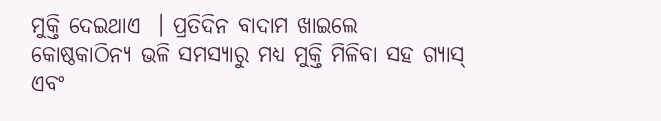ମୁକ୍ତି ଦେଇଥାଏ  । ପ୍ରତିଦିନ ବାଦାମ ଖାଇଲେ କୋଷ୍ଠକାଠିନ୍ୟ ଭଳି ସମସ୍ୟାରୁ ମଧ୍ୟ ମୁକ୍ତି ମିଳିବା ସହ ଗ୍ୟାସ୍ ଏବଂ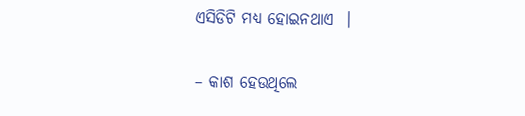ଏସିଡିଟି ମଧ୍ୟ ହୋଇନଥାଏ  ।

– କାଶ ହେଉଥିଲେ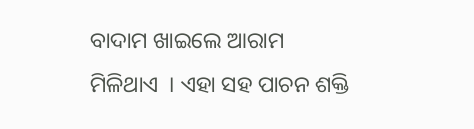ବାଦାମ ଖାଇଲେ ଆରାମ ମିଳିଥାଏ  । ଏହା ସହ ପାଚନ ଶକ୍ତି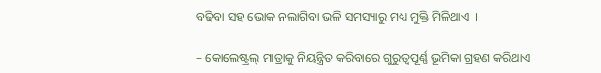ବଢିବା ସହ ଭୋକ ନଲାଗିବା ଭଳି ସମସ୍ୟାରୁ ମଧ୍ୟ ମୁକ୍ତି ମିଳିଥାଏ  ।

– କୋଲେଷ୍ଟ୍ରଲ୍ ମାତ୍ରାକୁ ନିୟନ୍ତ୍ରିତ କରିବାରେ ଗୁରୁତ୍ୱପୂର୍ଣ୍ଣ ଭୂମିକା ଗ୍ରହଣ କରିଥାଏ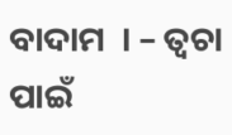ବାଦାମ  । – ତ୍ୱଚା ପାଇଁ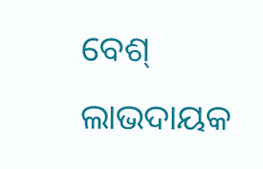ବେଶ୍ ଲାଭଦାୟକ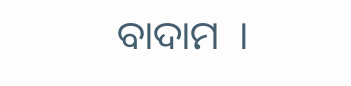ବାଦାମ  ।